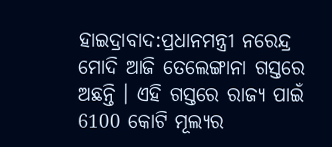ହାଇଦ୍ରାବାଦ:ପ୍ରଧାନମନ୍ତ୍ରୀ ନରେନ୍ଦ୍ର ମୋଦି ଆଜି ତେଲେଙ୍ଗାନା ଗସ୍ତରେ ଅଛନ୍ତି । ଏହି ଗସ୍ତରେ ରାଜ୍ୟ ପାଇଁ 6100 କୋଟି ମୂଲ୍ୟର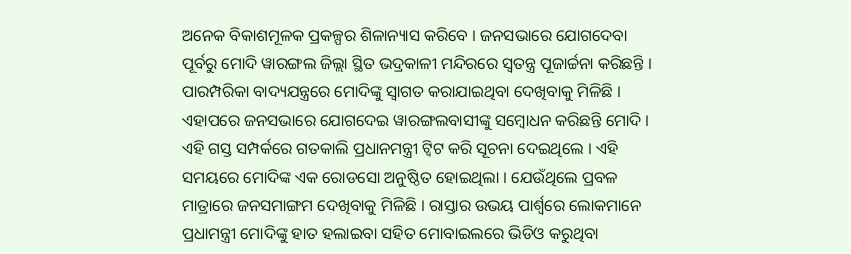ଅନେକ ବିକାଶମୂଳକ ପ୍ରକଳ୍ପର ଶିଳାନ୍ୟାସ କରିବେ । ଜନସଭାରେ ଯୋଗଦେବା ପୂର୍ବରୁ ମୋଦି ୱାରଙ୍ଗଲ ଜିଲ୍ଲା ସ୍ଥିତ ଭଦ୍ରକାଳୀ ମନ୍ଦିରରେ ସ୍ବତନ୍ତ୍ର ପୂଜାର୍ଚ୍ଚନା କରିଛନ୍ତି । ପାରମ୍ପରିକା ବାଦ୍ୟଯନ୍ତ୍ରରେ ମୋଦିଙ୍କୁ ସ୍ବାଗତ କରାଯାଇଥିବା ଦେଖିବାକୁ ମିଳିଛି । ଏହାପରେ ଜନସଭାରେ ଯୋଗଦେଇ ୱାରଙ୍ଗଲବାସୀଙ୍କୁ ସମ୍ବୋଧନ କରିଛନ୍ତି ମୋଦି । ଏହି ଗସ୍ତ ସମ୍ପର୍କରେ ଗତକାଲି ପ୍ରଧାନମନ୍ତ୍ରୀ ଟ୍ବିଟ କରି ସୂଚନା ଦେଇଥିଲେ । ଏହି ସମୟରେ ମୋଦିଙ୍କ ଏକ ରୋଡସୋ ଅନୁଷ୍ଠିତ ହୋଇଥିଲା । ଯେଉଁଥିଲେ ପ୍ରବଳ ମାତ୍ରାରେ ଜନସମାଙ୍ଗମ ଦେଖିବାକୁ ମିଳିଛି । ରାସ୍ତାର ଉଭୟ ପାର୍ଶ୍ୱରେ ଲୋକମାନେ ପ୍ରଧାମନ୍ତ୍ରୀ ମୋଦିଙ୍କୁ ହାତ ହଲାଇବା ସହିତ ମୋବାଇଲରେ ଭିଡିଓ କରୁଥିବା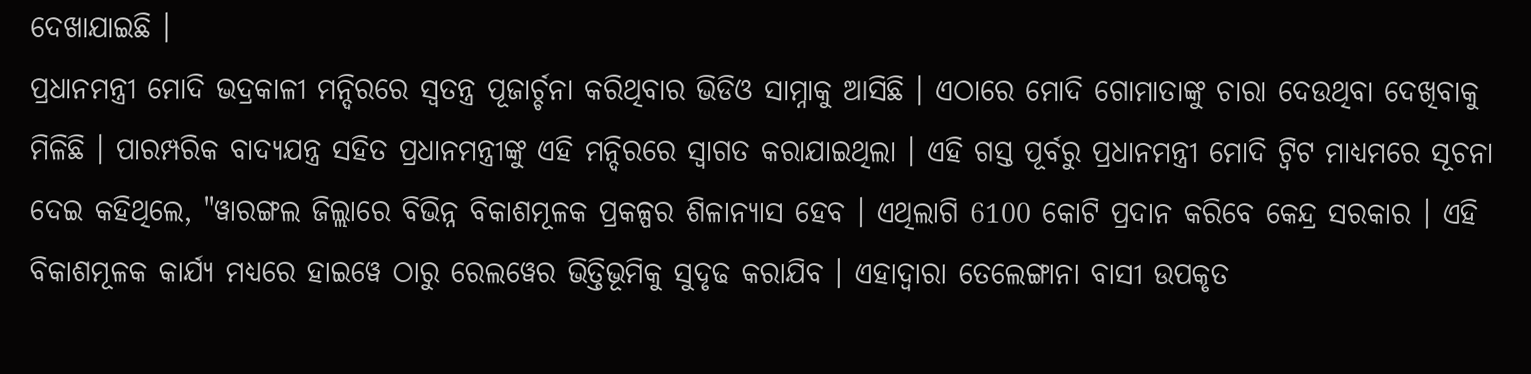ଦେଖାଯାଇଛି ।
ପ୍ରଧାନମନ୍ତ୍ରୀ ମୋଦି ଭଦ୍ରକାଳୀ ମନ୍ଦିରରେ ସ୍ବତନ୍ତ୍ର ପୂଜାର୍ଚ୍ଚନା କରିଥିବାର ଭିଡିଓ ସାମ୍ନାକୁ ଆସିଛି । ଏଠାରେ ମୋଦି ଗୋମାତାଙ୍କୁ ଚାରା ଦେଉଥିବା ଦେଖିବାକୁ ମିଳିଛି । ପାରମ୍ପରିକ ବାଦ୍ୟଯନ୍ତ୍ର ସହିତ ପ୍ରଧାନମନ୍ତ୍ରୀଙ୍କୁ ଏହି ମନ୍ଦିରରେ ସ୍ବାଗତ କରାଯାଇଥିଲା । ଏହି ଗସ୍ତ ପୂର୍ବରୁ ପ୍ରଧାନମନ୍ତ୍ରୀ ମୋଦି ଟ୍ବିଟ ମାଧ୍ୟମରେ ସୂଚନା ଦେଇ କହିଥିଲେ, "ୱାରଙ୍ଗଲ ଜିଲ୍ଲାରେ ବିଭିନ୍ନ ବିକାଶମୂଳକ ପ୍ରକଳ୍ପର ଶିଳାନ୍ୟାସ ହେବ । ଏଥିଲାଗି 6100 କୋଟି ପ୍ରଦାନ କରିବେ କେନ୍ଦ୍ର ସରକାର । ଏହି ବିକାଶମୂଳକ କାର୍ଯ୍ୟ ମଧ୍ୟରେ ହାଇୱେ ଠାରୁ ରେଲୱେର ଭିତ୍ତିଭୂମିକୁ ସୁଦୃଢ କରାଯିବ । ଏହାଦ୍ବାରା ତେଲେଙ୍ଗାନା ବାସୀ ଉପକୃତ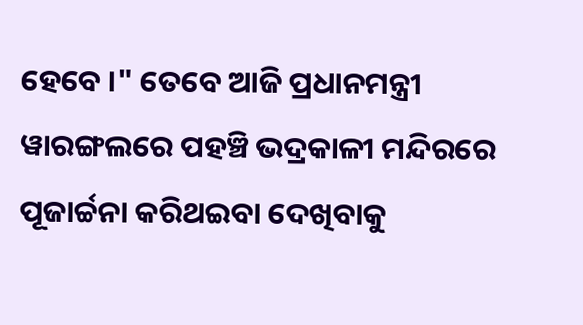ହେବେ ।" ତେବେ ଆଜି ପ୍ରଧାନମନ୍ତ୍ରୀ ୱାରଙ୍ଗଲରେ ପହଞ୍ଚି ଭଦ୍ରକାଳୀ ମନ୍ଦିରରେ ପୂଜାର୍ଚ୍ଚନା କରିଥଇବା ଦେଖିବାକୁ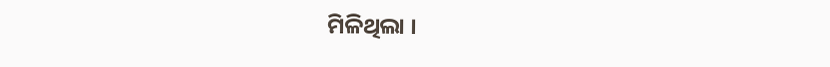ମିଳିଥିଲା ।